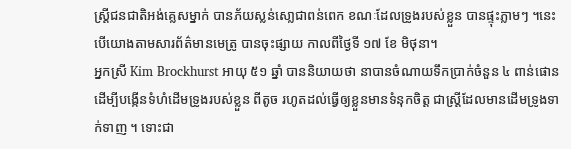ស្ត្រីជនជាតិអង់គ្លេសម្នាក់ បានភ័យស្លន់សោ្លជាពន់ពេក ខណៈដែលទ្រូងរបស់ខ្លួន បានផ្ទុះភ្លាមៗ ។នេះបើយោងតាមសារព័ត៌មានមេត្រូ បានចុះផ្សាយ កាលពីថ្ងៃទី ១៧ ខែ មិថុនា។
អ្នកស្រី Kim Brockhurst អាយុ ៥១ ឆ្នាំ បាននិយាយថា នាបានចំណាយទឹកប្រាក់ចំនួន ៤ ពាន់ផោន ដើម្បីបង្កើនទំហំដើមទ្រូងរបស់ខ្លួន ពីតូច រហូតដល់ធ្វើឲ្យខ្លួនមានទំនុកចិត្ត ជាស្ត្រីដែលមានដើមទ្រូងទាក់ទាញ ។ ទោះជា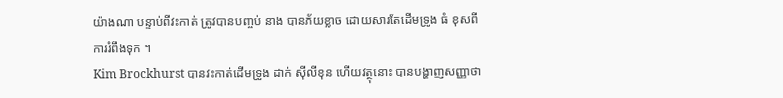យ៉ាងណា បន្ទាប់ពីវះកាត់ ត្រូវបានបញ្ចប់ នាង បានភ័យខ្លាច ដោយសារតែដើមទ្រូង ធំ ខុសពីការរំពឹងទុក ។
Kim Brockhurst បានវះកាត់ដើមទ្រូង ដាក់ ស៊ីលីខុន ហើយវត្ថុនោះ បានបង្ហាញសញ្ញាថា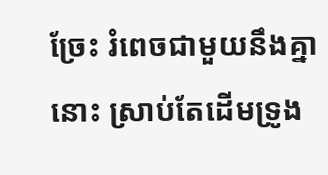ច្រែះ រំពេចជាមួយនឹងគ្នានោះ ស្រាប់តែដើមទ្រូង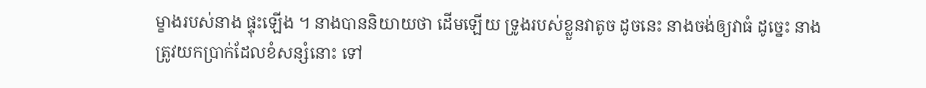ម្ខាងរបស់នាង ផ្ទុះឡើង ។ នាងបាននិយាយថា ដើមឡើយ ទ្រូងរបស់ខ្លួនវាតូច ដូចនេះ នាងចង់ឲ្យវាធំ ដូច្នេះ នាងត្រូវយកប្រាក់ដែលខំសន្សំនោះ ទៅ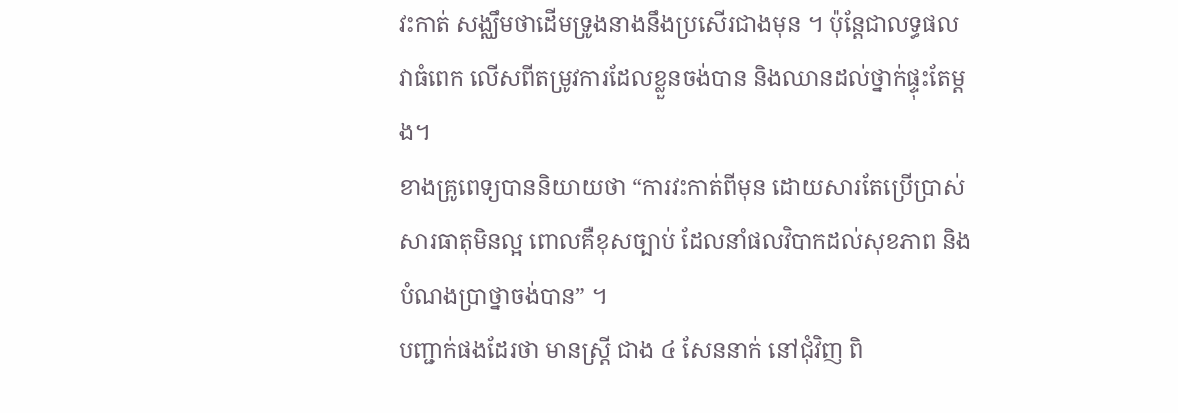វះកាត់ សង្ឈឹមថាដើមទ្រូងនាងនឹងប្រសើរជាងមុន ។ ប៉ុន្តែជាលទ្ធផល វាធំពេក លើសពីតម្រូវការដែលខ្លួនចង់បាន និងឈានដល់ថ្នាក់ផ្ទុះតែម្តង។
ខាងគ្រូពេទ្យបាននិយាយថា “ការវះកាត់ពីមុន ដោយសារតែប្រើប្រាស់សារធាតុមិនល្អ ពោលគឺខុសច្បាប់ ដែលនាំផលវិបាកដល់សុខភាព និងបំណងប្រាថ្នាចង់បាន” ។
បញ្ជាក់ផងដែរថា មានស្ត្រី ជាង ៤ សែននាក់ នៅជុំវិញ ពិ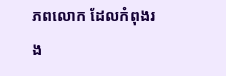ភពលោក ដែលកំពុងរង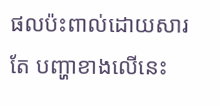ផលប៉ះពាល់ដោយសារតែ បញ្ហាខាងលើនេះ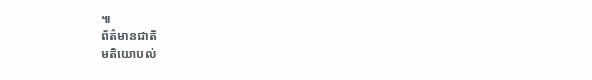៕
ព័ត៌មានជាតិ
មតិយោបល់